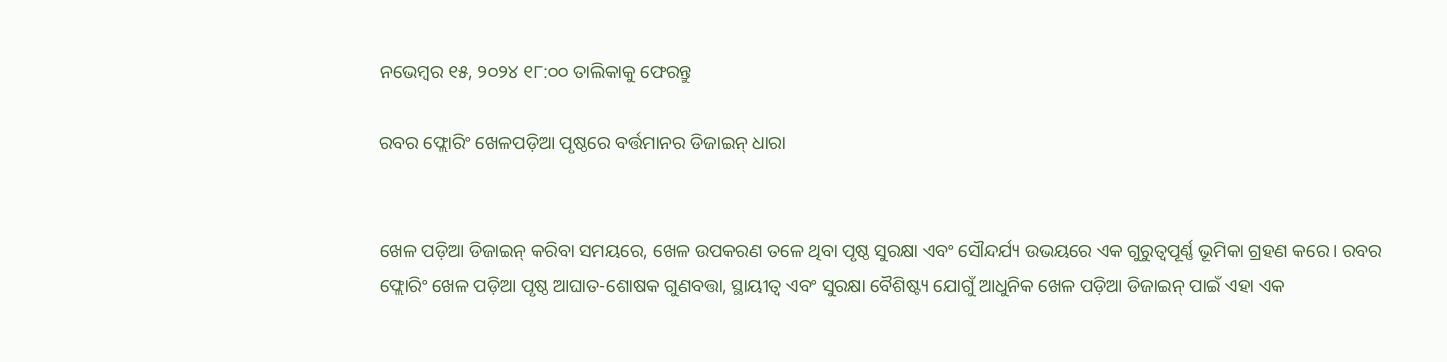ନଭେମ୍ବର ୧୫, ୨୦୨୪ ୧୮:୦୦ ତାଲିକାକୁ ଫେରନ୍ତୁ

ରବର ଫ୍ଲୋରିଂ ଖେଳପଡ଼ିଆ ପୃଷ୍ଠରେ ବର୍ତ୍ତମାନର ଡିଜାଇନ୍ ଧାରା


ଖେଳ ପଡ଼ିଆ ଡିଜାଇନ୍ କରିବା ସମୟରେ, ଖେଳ ଉପକରଣ ତଳେ ଥିବା ପୃଷ୍ଠ ସୁରକ୍ଷା ଏବଂ ସୌନ୍ଦର୍ଯ୍ୟ ଉଭୟରେ ଏକ ଗୁରୁତ୍ୱପୂର୍ଣ୍ଣ ଭୂମିକା ଗ୍ରହଣ କରେ। ରବର ଫ୍ଲୋରିଂ ଖେଳ ପଡ଼ିଆ ପୃଷ୍ଠ ଆଘାତ-ଶୋଷକ ଗୁଣବତ୍ତା, ସ୍ଥାୟୀତ୍ୱ ଏବଂ ସୁରକ୍ଷା ବୈଶିଷ୍ଟ୍ୟ ଯୋଗୁଁ ଆଧୁନିକ ଖେଳ ପଡ଼ିଆ ଡିଜାଇନ୍ ପାଇଁ ଏହା ଏକ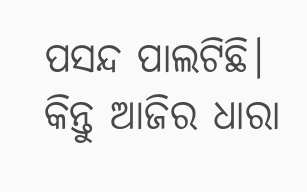ପସନ୍ଦ ପାଲଟିଛି। କିନ୍ତୁ ଆଜିର ଧାରା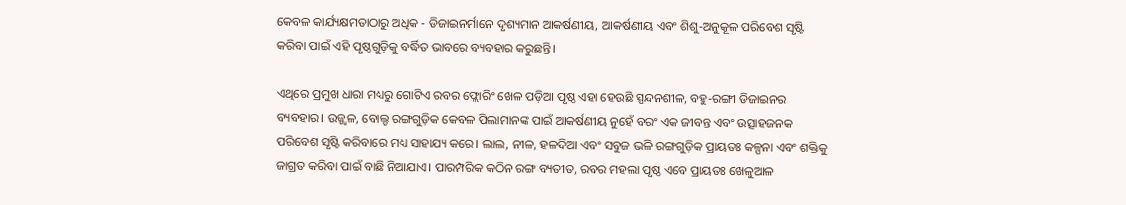କେବଳ କାର୍ଯ୍ୟକ୍ଷମତାଠାରୁ ଅଧିକ - ଡିଜାଇନର୍ମାନେ ଦୃଶ୍ୟମାନ ଆକର୍ଷଣୀୟ, ଆକର୍ଷଣୀୟ ଏବଂ ଶିଶୁ-ଅନୁକୂଳ ପରିବେଶ ସୃଷ୍ଟି କରିବା ପାଇଁ ଏହି ପୃଷ୍ଠଗୁଡ଼ିକୁ ବର୍ଦ୍ଧିତ ଭାବରେ ବ୍ୟବହାର କରୁଛନ୍ତି।

ଏଥିରେ ପ୍ରମୁଖ ଧାରା ମଧ୍ୟରୁ ଗୋଟିଏ ରବର ଫ୍ଲୋରିଂ ଖେଳ ପଡ଼ିଆ ପୃଷ୍ଠ ଏହା ହେଉଛି ସ୍ପନ୍ଦନଶୀଳ, ବହୁ-ରଙ୍ଗୀ ଡିଜାଇନର ବ୍ୟବହାର। ଉଜ୍ଜ୍ୱଳ, ବୋଲ୍ଡ ରଙ୍ଗଗୁଡ଼ିକ କେବଳ ପିଲାମାନଙ୍କ ପାଇଁ ଆକର୍ଷଣୀୟ ନୁହେଁ ବରଂ ଏକ ଜୀବନ୍ତ ଏବଂ ଉତ୍ସାହଜନକ ପରିବେଶ ସୃଷ୍ଟି କରିବାରେ ମଧ୍ୟ ସାହାଯ୍ୟ କରେ। ଲାଲ, ନୀଳ, ହଳଦିଆ ଏବଂ ସବୁଜ ଭଳି ରଙ୍ଗଗୁଡ଼ିକ ପ୍ରାୟତଃ କଳ୍ପନା ଏବଂ ଶକ୍ତିକୁ ଜାଗ୍ରତ କରିବା ପାଇଁ ବାଛି ନିଆଯାଏ। ପାରମ୍ପରିକ କଠିନ ରଙ୍ଗ ବ୍ୟତୀତ, ରବର ମହଲା ପୃଷ୍ଠ ଏବେ ପ୍ରାୟତଃ ଖେଳୁଆଳ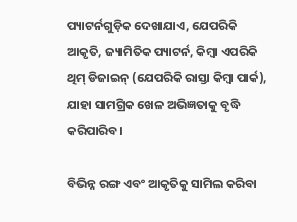ପ୍ୟାଟର୍ନଗୁଡ଼ିକ ଦେଖାଯାଏ, ଯେପରିକି ଆକୃତି, ଜ୍ୟାମିତିକ ପ୍ୟାଟର୍ନ, କିମ୍ବା ଏପରିକି ଥିମ୍ ଡିଜାଇନ୍ (ଯେପରିକି ରାସ୍ତା କିମ୍ବା ପାର୍କ), ଯାହା ସାମଗ୍ରିକ ଖେଳ ଅଭିଜ୍ଞତାକୁ ବୃଦ୍ଧି କରିପାରିବ।

ବିଭିନ୍ନ ରଙ୍ଗ ଏବଂ ଆକୃତିକୁ ସାମିଲ କରିବା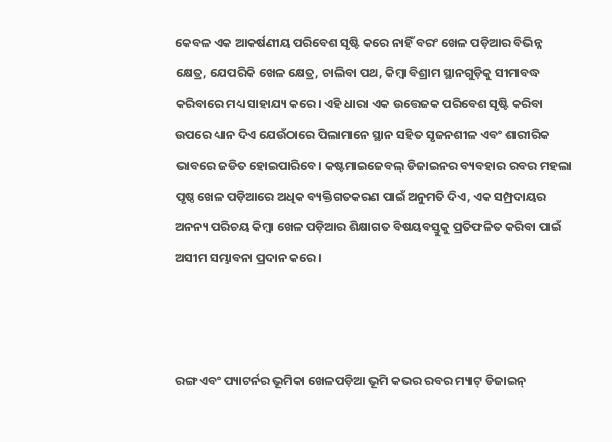କେବଳ ଏକ ଆକର୍ଷଣୀୟ ପରିବେଶ ସୃଷ୍ଟି କରେ ନାହିଁ ବରଂ ଖେଳ ପଡ଼ିଆର ବିଭିନ୍ନ କ୍ଷେତ୍ର, ଯେପରିକି ଖେଳ କ୍ଷେତ୍ର, ଚାଲିବା ପଥ, କିମ୍ବା ବିଶ୍ରାମ ସ୍ଥାନଗୁଡ଼ିକୁ ସୀମାବଦ୍ଧ କରିବାରେ ମଧ୍ୟ ସାହାଯ୍ୟ କରେ। ଏହି ଧାରା ଏକ ଉତ୍ତେଜକ ପରିବେଶ ସୃଷ୍ଟି କରିବା ଉପରେ ଧ୍ୟାନ ଦିଏ ଯେଉଁଠାରେ ପିଲାମାନେ ସ୍ଥାନ ସହିତ ସୃଜନଶୀଳ ଏବଂ ଶାରୀରିକ ଭାବରେ ଜଡିତ ହୋଇପାରିବେ। କଷ୍ଟମାଇଜେବଲ୍ ଡିଜାଇନର ବ୍ୟବହାର ରବର ମହଲା ପୃଷ୍ଠ ଖେଳ ପଡ଼ିଆରେ ଅଧିକ ବ୍ୟକ୍ତିଗତକରଣ ପାଇଁ ଅନୁମତି ଦିଏ, ଏକ ସମ୍ପ୍ରଦାୟର ଅନନ୍ୟ ପରିଚୟ କିମ୍ବା ଖେଳ ପଡ଼ିଆର ଶିକ୍ଷାଗତ ବିଷୟବସ୍ତୁକୁ ପ୍ରତିଫଳିତ କରିବା ପାଇଁ ଅସୀମ ସମ୍ଭାବନା ପ୍ରଦାନ କରେ।



ରଙ୍ଗ ଏବଂ ପ୍ୟାଟର୍ନର ଭୂମିକା ଖେଳପଡ଼ିଆ ଭୂମି କଭର ରବର ମ୍ୟାଟ୍ ଡିଜାଇନ୍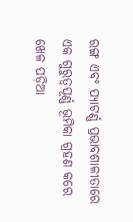ରଙ୍ଗ ଏବଂ ପ୍ୟାଟର୍ଣ୍ଣ ପ୍ରଭାବଶାଳୀତାରେ ଏକ ଗୁରୁତ୍ୱପୂର୍ଣ୍ଣ ଭୂମିକା ଗ୍ରହଣ କରେ ଖେଳ ପଡ଼ିଆ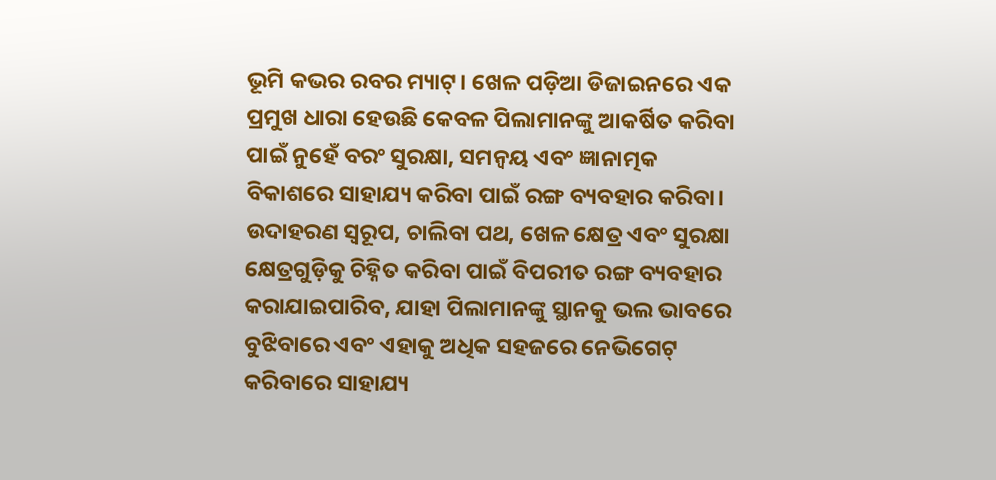ଭୂମି କଭର ରବର ମ୍ୟାଟ୍। ଖେଳ ପଡ଼ିଆ ଡିଜାଇନରେ ଏକ ପ୍ରମୁଖ ଧାରା ହେଉଛି କେବଳ ପିଲାମାନଙ୍କୁ ଆକର୍ଷିତ କରିବା ପାଇଁ ନୁହେଁ ବରଂ ସୁରକ୍ଷା, ସମନ୍ୱୟ ଏବଂ ଜ୍ଞାନାତ୍ମକ ବିକାଶରେ ସାହାଯ୍ୟ କରିବା ପାଇଁ ରଙ୍ଗ ବ୍ୟବହାର କରିବା। ଉଦାହରଣ ସ୍ୱରୂପ, ଚାଲିବା ପଥ, ଖେଳ କ୍ଷେତ୍ର ଏବଂ ସୁରକ୍ଷା କ୍ଷେତ୍ରଗୁଡ଼ିକୁ ଚିହ୍ନିତ କରିବା ପାଇଁ ବିପରୀତ ରଙ୍ଗ ବ୍ୟବହାର କରାଯାଇପାରିବ, ଯାହା ପିଲାମାନଙ୍କୁ ସ୍ଥାନକୁ ଭଲ ଭାବରେ ବୁଝିବାରେ ଏବଂ ଏହାକୁ ଅଧିକ ସହଜରେ ନେଭିଗେଟ୍ କରିବାରେ ସାହାଯ୍ୟ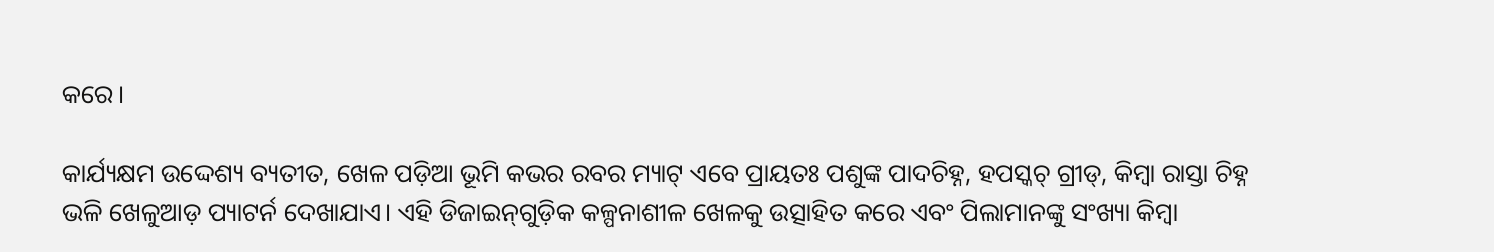କରେ।

କାର୍ଯ୍ୟକ୍ଷମ ଉଦ୍ଦେଶ୍ୟ ବ୍ୟତୀତ, ଖେଳ ପଡ଼ିଆ ଭୂମି କଭର ରବର ମ୍ୟାଟ୍ ଏବେ ପ୍ରାୟତଃ ପଶୁଙ୍କ ପାଦଚିହ୍ନ, ହପସ୍କଚ୍ ଗ୍ରୀଡ୍, କିମ୍ବା ରାସ୍ତା ଚିହ୍ନ ଭଳି ଖେଳୁଆଡ଼ ପ୍ୟାଟର୍ନ ଦେଖାଯାଏ। ଏହି ଡିଜାଇନ୍‌ଗୁଡ଼ିକ କଳ୍ପନାଶୀଳ ଖେଳକୁ ଉତ୍ସାହିତ କରେ ଏବଂ ପିଲାମାନଙ୍କୁ ସଂଖ୍ୟା କିମ୍ବା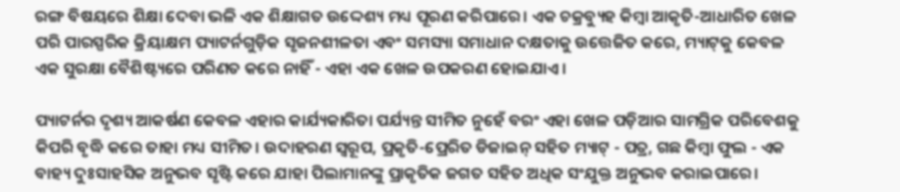ରଙ୍ଗ ବିଷୟରେ ଶିକ୍ଷା ଦେବା ଭଳି ଏକ ଶିକ୍ଷାଗତ ଉଦ୍ଦେଶ୍ୟ ମଧ୍ୟ ପୂରଣ କରିପାରେ। ଏକ ଚକ୍ରବ୍ୟୁହ କିମ୍ବା ଆକୃତି-ଆଧାରିତ ଖେଳ ପରି ପାରସ୍ପରିକ କ୍ରିୟାକ୍ଷମ ପ୍ୟାଟର୍ନଗୁଡ଼ିକ ସୃଜନଶୀଳତା ଏବଂ ସମସ୍ୟା ସମାଧାନ ଦକ୍ଷତାକୁ ଉତ୍ତେଜିତ କରେ, ମ୍ୟାଟ୍‌କୁ କେବଳ ଏକ ସୁରକ୍ଷା ବୈଶିଷ୍ଟ୍ୟରେ ପରିଣତ କରେ ନାହିଁ - ଏହା ଏକ ଖେଳ ଉପକରଣ ହୋଇଯାଏ।

ପ୍ୟାଟର୍ନର ଦୃଶ୍ୟ ଆକର୍ଷଣ କେବଳ ଏହାର କାର୍ଯ୍ୟକାରିତା ପର୍ଯ୍ୟନ୍ତ ସୀମିତ ନୁହେଁ ବରଂ ଏହା ଖେଳ ପଡ଼ିଆର ସାମଗ୍ରିକ ପରିବେଶକୁ କିପରି ବୃଦ୍ଧି କରେ ତାହା ମଧ୍ୟ ସୀମିତ। ଉଦାହରଣ ସ୍ୱରୂପ, ପ୍ରକୃତି-ପ୍ରେରିତ ଡିଜାଇନ୍ ସହିତ ମ୍ୟାଟ୍ - ପତ୍ର, ଗଛ କିମ୍ବା ଫୁଲ - ଏକ ବାହ୍ୟ ଦୁଃସାହସିକ ଅନୁଭବ ସୃଷ୍ଟି କରେ ଯାହା ପିଲାମାନଙ୍କୁ ପ୍ରାକୃତିକ ଜଗତ ସହିତ ଅଧିକ ସଂଯୁକ୍ତ ଅନୁଭବ କରାଇପାରେ।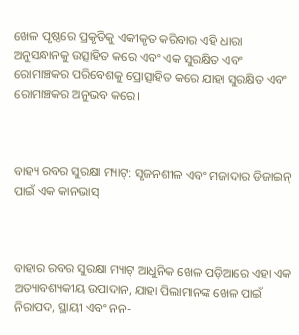ଖେଳ ପୃଷ୍ଠରେ ପ୍ରକୃତିକୁ ଏକୀକୃତ କରିବାର ଏହି ଧାରା ଅନୁସନ୍ଧାନକୁ ଉତ୍ସାହିତ କରେ ଏବଂ ଏକ ସୁରକ୍ଷିତ ଏବଂ ରୋମାଞ୍ଚକର ପରିବେଶକୁ ପ୍ରୋତ୍ସାହିତ କରେ ଯାହା ସୁରକ୍ଷିତ ଏବଂ ରୋମାଞ୍ଚକର ଅନୁଭବ କରେ।



ବାହ୍ୟ ରବର ସୁରକ୍ଷା ମ୍ୟାଟ୍: ସୃଜନଶୀଳ ଏବଂ ମଜାଦାର ଡିଜାଇନ୍ ପାଇଁ ଏକ କାନଭାସ୍



ବାହାର ରବର ସୁରକ୍ଷା ମ୍ୟାଟ୍ ଆଧୁନିକ ଖେଳ ପଡ଼ିଆରେ ଏହା ଏକ ଅତ୍ୟାବଶ୍ୟକୀୟ ଉପାଦାନ, ଯାହା ପିଲାମାନଙ୍କ ଖେଳ ପାଇଁ ନିରାପଦ, ସ୍ଥାୟୀ ଏବଂ ନନ-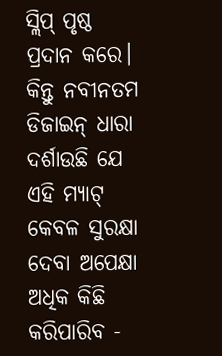ସ୍ଲିପ୍ ପୃଷ୍ଠ ପ୍ରଦାନ କରେ। କିନ୍ତୁ ନବୀନତମ ଡିଜାଇନ୍ ଧାରା ଦର୍ଶାଉଛି ଯେ ଏହି ମ୍ୟାଟ୍ କେବଳ ସୁରକ୍ଷା ଦେବା ଅପେକ୍ଷା ଅଧିକ କିଛି କରିପାରିବ -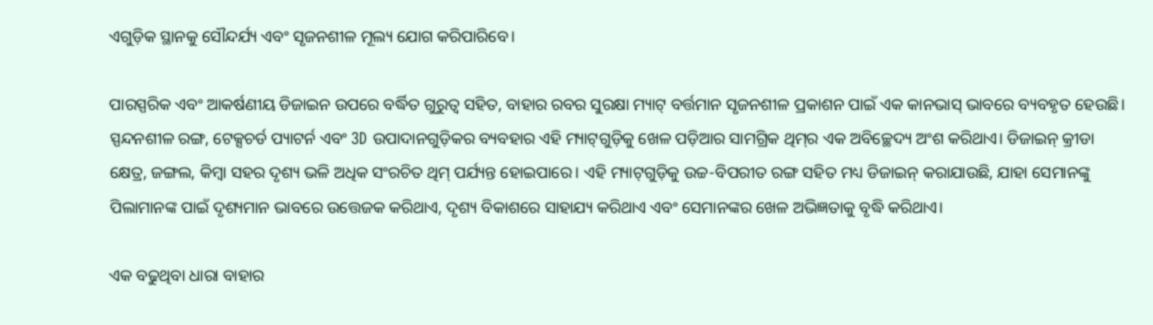ଏଗୁଡ଼ିକ ସ୍ଥାନକୁ ସୌନ୍ଦର୍ଯ୍ୟ ଏବଂ ସୃଜନଶୀଳ ମୂଲ୍ୟ ଯୋଗ କରିପାରିବେ।

ପାରସ୍ପରିକ ଏବଂ ଆକର୍ଷଣୀୟ ଡିଜାଇନ ଉପରେ ବର୍ଦ୍ଧିତ ଗୁରୁତ୍ୱ ସହିତ, ବାହାର ରବର ସୁରକ୍ଷା ମ୍ୟାଟ୍ ବର୍ତ୍ତମାନ ସୃଜନଶୀଳ ପ୍ରକାଶନ ପାଇଁ ଏକ କାନଭାସ୍ ଭାବରେ ବ୍ୟବହୃତ ହେଉଛି। ସ୍ପନ୍ଦନଶୀଳ ରଙ୍ଗ, ଟେକ୍ସଚର୍ଡ ପ୍ୟାଟର୍ନ ଏବଂ 3D ଉପାଦାନଗୁଡ଼ିକର ବ୍ୟବହାର ଏହି ମ୍ୟାଟ୍‌ଗୁଡ଼ିକୁ ଖେଳ ପଡ଼ିଆର ସାମଗ୍ରିକ ଥିମ୍‌ର ଏକ ଅବିଚ୍ଛେଦ୍ୟ ଅଂଶ କରିଥାଏ। ଡିଜାଇନ୍ କ୍ରୀଡା କ୍ଷେତ୍ର, ଜଙ୍ଗଲ, କିମ୍ବା ସହର ଦୃଶ୍ୟ ଭଳି ଅଧିକ ସଂରଚିତ ଥିମ୍ ପର୍ଯ୍ୟନ୍ତ ହୋଇପାରେ। ଏହି ମ୍ୟାଟ୍‌ଗୁଡ଼ିକୁ ଉଚ୍ଚ-ବିପରୀତ ରଙ୍ଗ ସହିତ ମଧ୍ୟ ଡିଜାଇନ୍ କରାଯାଉଛି, ଯାହା ସେମାନଙ୍କୁ ପିଲାମାନଙ୍କ ପାଇଁ ଦୃଶ୍ୟମାନ ଭାବରେ ଉତ୍ତେଜକ କରିଥାଏ, ଦୃଶ୍ୟ ବିକାଶରେ ସାହାଯ୍ୟ କରିଥାଏ ଏବଂ ସେମାନଙ୍କର ଖେଳ ଅଭିଜ୍ଞତାକୁ ବୃଦ୍ଧି କରିଥାଏ।

ଏକ ବଢୁଥିବା ଧାରା ବାହାର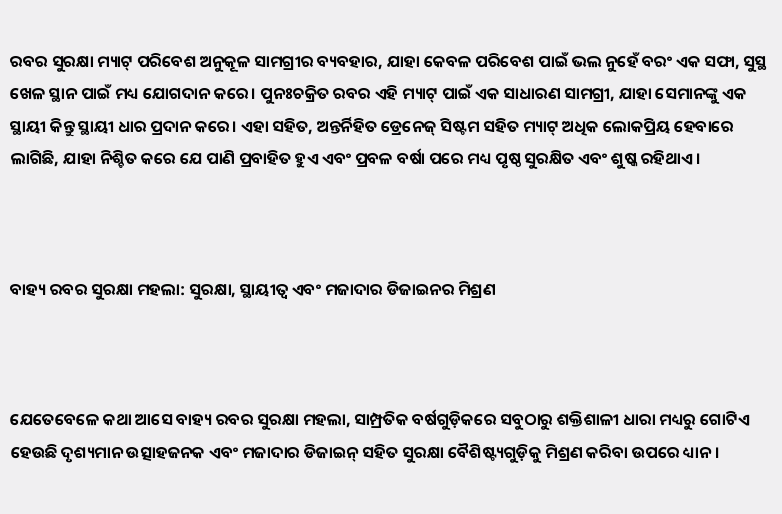ରବର ସୁରକ୍ଷା ମ୍ୟାଟ୍ ପରିବେଶ ଅନୁକୂଳ ସାମଗ୍ରୀର ବ୍ୟବହାର, ଯାହା କେବଳ ପରିବେଶ ପାଇଁ ଭଲ ନୁହେଁ ବରଂ ଏକ ସଫା, ସୁସ୍ଥ ଖେଳ ସ୍ଥାନ ପାଇଁ ମଧ୍ୟ ଯୋଗଦାନ କରେ। ପୁନଃଚକ୍ରିତ ରବର ଏହି ମ୍ୟାଟ୍ ପାଇଁ ଏକ ସାଧାରଣ ସାମଗ୍ରୀ, ଯାହା ସେମାନଙ୍କୁ ଏକ ସ୍ଥାୟୀ କିନ୍ତୁ ସ୍ଥାୟୀ ଧାର ପ୍ରଦାନ କରେ। ଏହା ସହିତ, ଅନ୍ତର୍ନିହିତ ଡ୍ରେନେଜ୍ ସିଷ୍ଟମ ସହିତ ମ୍ୟାଟ୍ ଅଧିକ ଲୋକପ୍ରିୟ ହେବାରେ ଲାଗିଛି, ଯାହା ନିଶ୍ଚିତ କରେ ଯେ ପାଣି ପ୍ରବାହିତ ହୁଏ ଏବଂ ପ୍ରବଳ ବର୍ଷା ପରେ ମଧ୍ୟ ପୃଷ୍ଠ ସୁରକ୍ଷିତ ଏବଂ ଶୁଷ୍କ ରହିଥାଏ।



ବାହ୍ୟ ରବର ସୁରକ୍ଷା ମହଲା: ସୁରକ୍ଷା, ସ୍ଥାୟୀତ୍ୱ ଏବଂ ମଜାଦାର ଡିଜାଇନର ମିଶ୍ରଣ



ଯେତେବେଳେ କଥା ଆସେ ବାହ୍ୟ ରବର ସୁରକ୍ଷା ମହଲା, ସାମ୍ପ୍ରତିକ ବର୍ଷଗୁଡ଼ିକରେ ସବୁଠାରୁ ଶକ୍ତିଶାଳୀ ଧାରା ମଧ୍ୟରୁ ଗୋଟିଏ ହେଉଛି ଦୃଶ୍ୟମାନ ଉତ୍ସାହଜନକ ଏବଂ ମଜାଦାର ଡିଜାଇନ୍ ସହିତ ସୁରକ୍ଷା ବୈଶିଷ୍ଟ୍ୟଗୁଡ଼ିକୁ ମିଶ୍ରଣ କରିବା ଉପରେ ଧ୍ୟାନ।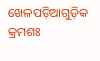ଖେଳପଡ଼ିଆଗୁଡ଼ିକ କ୍ରମଶଃ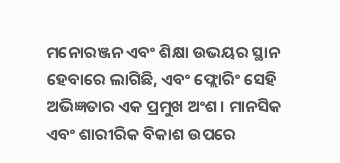ମନୋରଞ୍ଜନ ଏବଂ ଶିକ୍ଷା ଉଭୟର ସ୍ଥାନ ହେବାରେ ଲାଗିଛି, ଏବଂ ଫ୍ଲୋରିଂ ସେହି ଅଭିଜ୍ଞତାର ଏକ ପ୍ରମୁଖ ଅଂଶ। ମାନସିକ ଏବଂ ଶାରୀରିକ ବିକାଶ ଉପରେ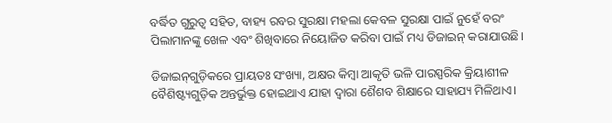ବର୍ଦ୍ଧିତ ଗୁରୁତ୍ୱ ସହିତ, ବାହ୍ୟ ରବର ସୁରକ୍ଷା ମହଲା କେବଳ ସୁରକ୍ଷା ପାଇଁ ନୁହେଁ ବରଂ ପିଲାମାନଙ୍କୁ ଖେଳ ଏବଂ ଶିଖିବାରେ ନିୟୋଜିତ କରିବା ପାଇଁ ମଧ୍ୟ ଡିଜାଇନ୍ କରାଯାଉଛି।

ଡିଜାଇନ୍‌ଗୁଡ଼ିକରେ ପ୍ରାୟତଃ ସଂଖ୍ୟା, ଅକ୍ଷର କିମ୍ବା ଆକୃତି ଭଳି ପାରସ୍ପରିକ କ୍ରିୟାଶୀଳ ବୈଶିଷ୍ଟ୍ୟଗୁଡ଼ିକ ଅନ୍ତର୍ଭୁକ୍ତ ହୋଇଥାଏ ଯାହା ଦ୍ୱାରା ଶୈଶବ ଶିକ୍ଷାରେ ସାହାଯ୍ୟ ମିଳିଥାଏ।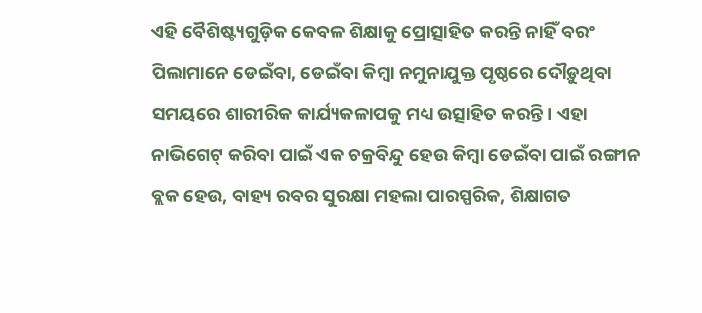ଏହି ବୈଶିଷ୍ଟ୍ୟଗୁଡ଼ିକ କେବଳ ଶିକ୍ଷାକୁ ପ୍ରୋତ୍ସାହିତ କରନ୍ତି ନାହିଁ ବରଂ ପିଲାମାନେ ଡେଇଁବା, ଡେଇଁବା କିମ୍ବା ନମୁନାଯୁକ୍ତ ପୃଷ୍ଠରେ ଦୌଡ଼ୁଥିବା ସମୟରେ ଶାରୀରିକ କାର୍ଯ୍ୟକଳାପକୁ ମଧ୍ୟ ଉତ୍ସାହିତ କରନ୍ତି। ଏହା ନାଭିଗେଟ୍ କରିବା ପାଇଁ ଏକ ଚକ୍ରବିନ୍ଦୁ ହେଉ କିମ୍ବା ଡେଇଁବା ପାଇଁ ରଙ୍ଗୀନ ବ୍ଲକ ହେଉ, ବାହ୍ୟ ରବର ସୁରକ୍ଷା ମହଲା ପାରସ୍ପରିକ, ଶିକ୍ଷାଗତ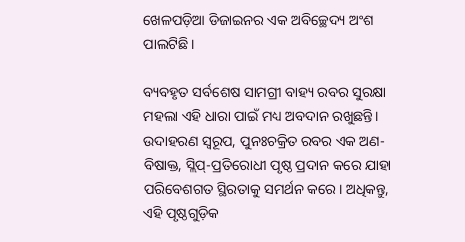ଖେଳପଡ଼ିଆ ଡିଜାଇନର ଏକ ଅବିଚ୍ଛେଦ୍ୟ ଅଂଶ ପାଲଟିଛି।

ବ୍ୟବହୃତ ସର୍ବଶେଷ ସାମଗ୍ରୀ ବାହ୍ୟ ରବର ସୁରକ୍ଷା ମହଲା ଏହି ଧାରା ପାଇଁ ମଧ୍ୟ ଅବଦାନ ରଖୁଛନ୍ତି। ଉଦାହରଣ ସ୍ୱରୂପ, ପୁନଃଚକ୍ରିତ ରବର ଏକ ଅଣ-ବିଷାକ୍ତ, ସ୍ଲିପ୍-ପ୍ରତିରୋଧୀ ପୃଷ୍ଠ ପ୍ରଦାନ କରେ ଯାହା ପରିବେଶଗତ ସ୍ଥିରତାକୁ ସମର୍ଥନ କରେ। ଅଧିକନ୍ତୁ, ଏହି ପୃଷ୍ଠଗୁଡ଼ିକ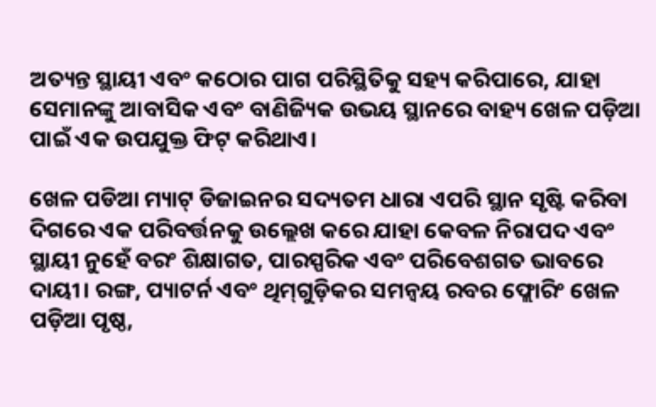ଅତ୍ୟନ୍ତ ସ୍ଥାୟୀ ଏବଂ କଠୋର ପାଗ ପରିସ୍ଥିତିକୁ ସହ୍ୟ କରିପାରେ, ଯାହା ସେମାନଙ୍କୁ ଆବାସିକ ଏବଂ ବାଣିଜ୍ୟିକ ଉଭୟ ସ୍ଥାନରେ ବାହ୍ୟ ଖେଳ ପଡ଼ିଆ ପାଇଁ ଏକ ଉପଯୁକ୍ତ ଫିଟ୍ କରିଥାଏ।

ଖେଳ ପଡିଆ ମ୍ୟାଟ୍ ଡିଜାଇନର ସଦ୍ୟତମ ଧାରା ଏପରି ସ୍ଥାନ ସୃଷ୍ଟି କରିବା ଦିଗରେ ଏକ ପରିବର୍ତ୍ତନକୁ ଉଲ୍ଲେଖ କରେ ଯାହା କେବଳ ନିରାପଦ ଏବଂ ସ୍ଥାୟୀ ନୁହେଁ ବରଂ ଶିକ୍ଷାଗତ, ପାରସ୍ପରିକ ଏବଂ ପରିବେଶଗତ ଭାବରେ ଦାୟୀ। ରଙ୍ଗ, ପ୍ୟାଟର୍ନ ଏବଂ ଥିମ୍‌ଗୁଡ଼ିକର ସମନ୍ୱୟ ରବର ଫ୍ଲୋରିଂ ଖେଳ ପଡ଼ିଆ ପୃଷ୍ଠ,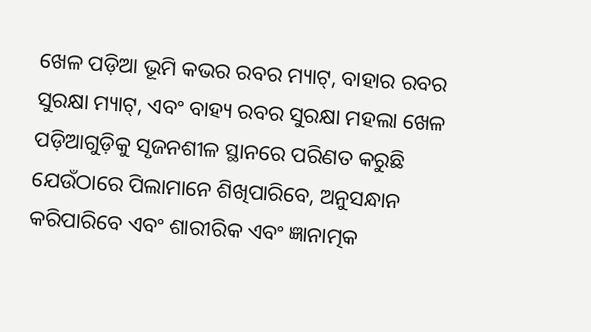ଖେଳ ପଡ଼ିଆ ଭୂମି କଭର ରବର ମ୍ୟାଟ୍, ବାହାର ରବର ସୁରକ୍ଷା ମ୍ୟାଟ୍, ଏବଂ ବାହ୍ୟ ରବର ସୁରକ୍ଷା ମହଲା ଖେଳ ପଡ଼ିଆଗୁଡ଼ିକୁ ସୃଜନଶୀଳ ସ୍ଥାନରେ ପରିଣତ କରୁଛି ଯେଉଁଠାରେ ପିଲାମାନେ ଶିଖିପାରିବେ, ଅନୁସନ୍ଧାନ କରିପାରିବେ ଏବଂ ଶାରୀରିକ ଏବଂ ଜ୍ଞାନାତ୍ମକ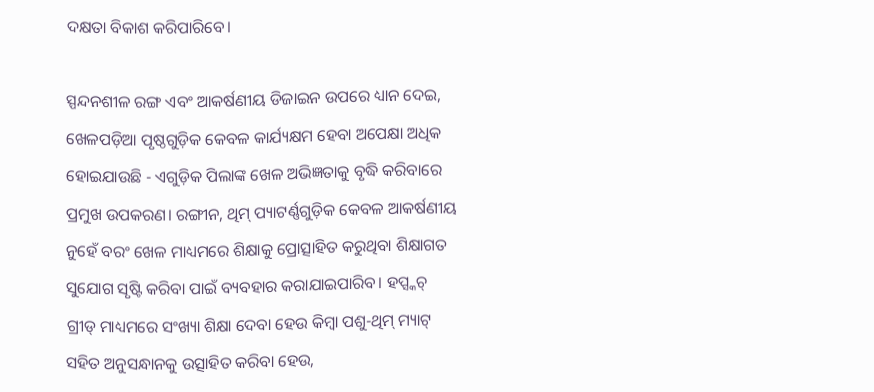ଦକ୍ଷତା ବିକାଶ କରିପାରିବେ।

ସ୍ପନ୍ଦନଶୀଳ ରଙ୍ଗ ଏବଂ ଆକର୍ଷଣୀୟ ଡିଜାଇନ ଉପରେ ଧ୍ୟାନ ଦେଇ, ଖେଳପଡ଼ିଆ ପୃଷ୍ଠଗୁଡ଼ିକ କେବଳ କାର୍ଯ୍ୟକ୍ଷମ ହେବା ଅପେକ୍ଷା ଅଧିକ ହୋଇଯାଉଛି - ଏଗୁଡ଼ିକ ପିଲାଙ୍କ ଖେଳ ଅଭିଜ୍ଞତାକୁ ବୃଦ୍ଧି କରିବାରେ ପ୍ରମୁଖ ଉପକରଣ। ରଙ୍ଗୀନ, ଥିମ୍ ପ୍ୟାଟର୍ଣ୍ଣଗୁଡ଼ିକ କେବଳ ଆକର୍ଷଣୀୟ ନୁହେଁ ବରଂ ଖେଳ ମାଧ୍ୟମରେ ଶିକ୍ଷାକୁ ପ୍ରୋତ୍ସାହିତ କରୁଥିବା ଶିକ୍ଷାଗତ ସୁଯୋଗ ସୃଷ୍ଟି କରିବା ପାଇଁ ବ୍ୟବହାର କରାଯାଇପାରିବ। ହପ୍ସ୍କଚ୍ ଗ୍ରୀଡ୍ ମାଧ୍ୟମରେ ସଂଖ୍ୟା ଶିକ୍ଷା ଦେବା ହେଉ କିମ୍ବା ପଶୁ-ଥିମ୍ ମ୍ୟାଟ୍ ସହିତ ଅନୁସନ୍ଧାନକୁ ଉତ୍ସାହିତ କରିବା ହେଉ,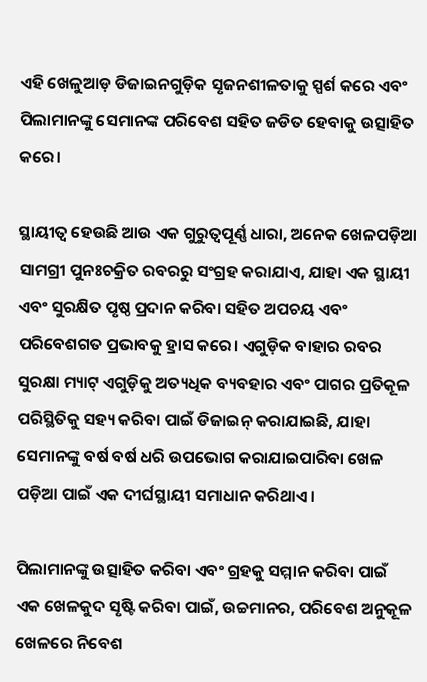ଏହି ଖେଳୁଆଡ଼ ଡିଜାଇନଗୁଡ଼ିକ ସୃଜନଶୀଳତାକୁ ସ୍ପର୍ଶ କରେ ଏବଂ ପିଲାମାନଙ୍କୁ ସେମାନଙ୍କ ପରିବେଶ ସହିତ ଜଡିତ ହେବାକୁ ଉତ୍ସାହିତ କରେ।

ସ୍ଥାୟୀତ୍ୱ ହେଉଛି ଆଉ ଏକ ଗୁରୁତ୍ୱପୂର୍ଣ୍ଣ ଧାରା, ଅନେକ ଖେଳପଡ଼ିଆ ସାମଗ୍ରୀ ପୁନଃଚକ୍ରିତ ରବରରୁ ସଂଗ୍ରହ କରାଯାଏ, ଯାହା ଏକ ସ୍ଥାୟୀ ଏବଂ ସୁରକ୍ଷିତ ପୃଷ୍ଠ ପ୍ରଦାନ କରିବା ସହିତ ଅପଚୟ ଏବଂ ପରିବେଶଗତ ପ୍ରଭାବକୁ ହ୍ରାସ କରେ। ଏଗୁଡ଼ିକ ବାହାର ରବର ସୁରକ୍ଷା ମ୍ୟାଟ୍ ଏଗୁଡ଼ିକୁ ଅତ୍ୟଧିକ ବ୍ୟବହାର ଏବଂ ପାଗର ପ୍ରତିକୂଳ ପରିସ୍ଥିତିକୁ ସହ୍ୟ କରିବା ପାଇଁ ଡିଜାଇନ୍ କରାଯାଇଛି, ଯାହା ସେମାନଙ୍କୁ ବର୍ଷ ବର୍ଷ ଧରି ଉପଭୋଗ କରାଯାଇପାରିବା ଖେଳ ପଡ଼ିଆ ପାଇଁ ଏକ ଦୀର୍ଘସ୍ଥାୟୀ ସମାଧାନ କରିଥାଏ।

ପିଲାମାନଙ୍କୁ ଉତ୍ସାହିତ କରିବା ଏବଂ ଗ୍ରହକୁ ସମ୍ମାନ କରିବା ପାଇଁ ଏକ ଖେଳକୁଦ ସୃଷ୍ଟି କରିବା ପାଇଁ, ଉଚ୍ଚମାନର, ପରିବେଶ ଅନୁକୂଳ ଖେଳରେ ନିବେଶ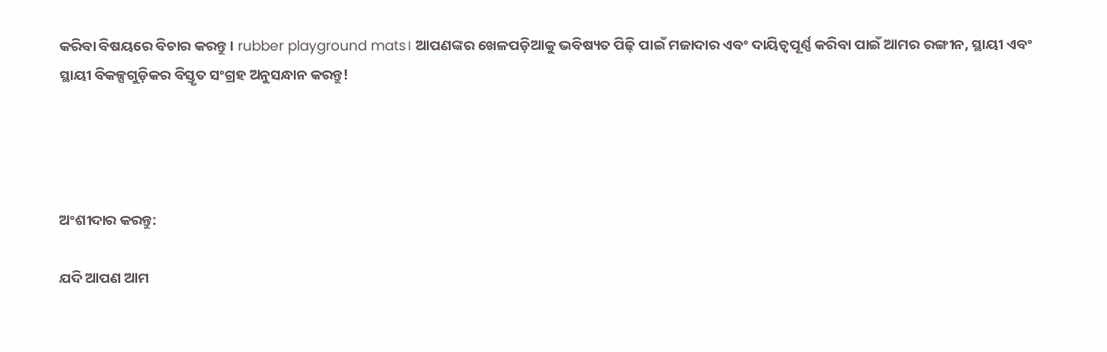କରିବା ବିଷୟରେ ବିଚାର କରନ୍ତୁ। rubber playground mats। ଆପଣଙ୍କର ଖେଳପଡ଼ିଆକୁ ଭବିଷ୍ୟତ ପିଢ଼ି ପାଇଁ ମଜାଦାର ଏବଂ ଦାୟିତ୍ୱପୂର୍ଣ୍ଣ କରିବା ପାଇଁ ଆମର ରଙ୍ଗୀନ, ସ୍ଥାୟୀ ଏବଂ ସ୍ଥାୟୀ ବିକଳ୍ପଗୁଡ଼ିକର ବିସ୍ତୃତ ସଂଗ୍ରହ ଅନୁସନ୍ଧାନ କରନ୍ତୁ!




ଅଂଶୀଦାର କରନ୍ତୁ:

ଯଦି ଆପଣ ଆମ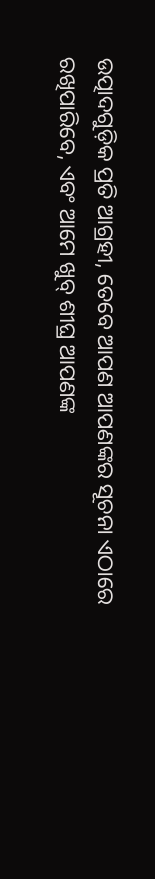ଉତ୍ପାଦଗୁଡ଼ିକ ପ୍ରତି ଆଗ୍ରହୀ, ତେବେ ଆପଣ ଆପଣଙ୍କର ସୂଚନା ଏଠାରେ ରଖିପାରିବେ, ଏବଂ ଆମେ ଖୁବ୍ ଶୀଘ୍ର ଆପଣଙ୍କ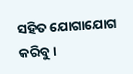ସହିତ ଯୋଗାଯୋଗ କରିବୁ।